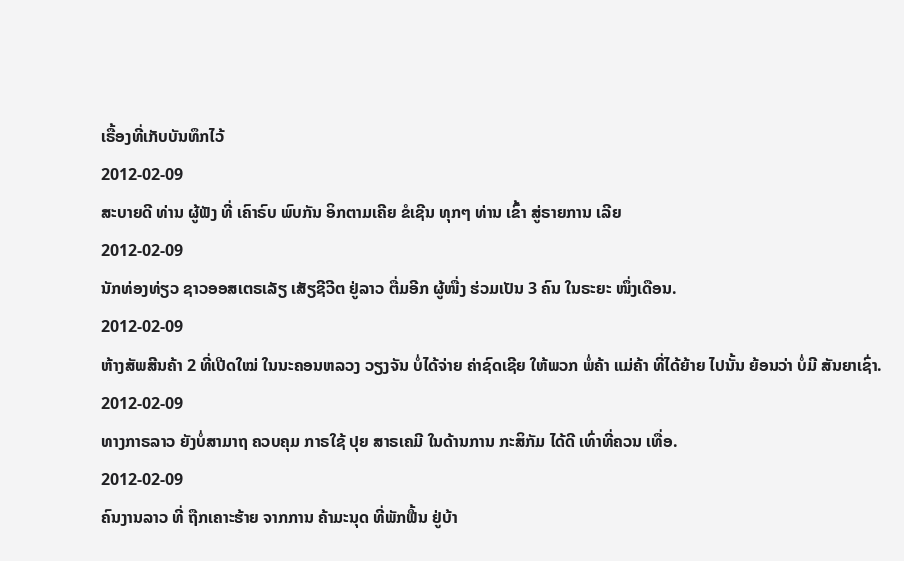ເຣື້ອງທີ່ເກັບບັນທຶກໄວ້
2012-02-09
ສະບາຍດີ ທ່ານ ຜູ້ຟັງ ທີ່ ເຄົາຣົບ ພົບກັນ ອິກຕາມເຄີຍ ຂໍເຊີນ ທຸກໆ ທ່ານ ເຂົ້າ ສູ່ຣາຍການ ເລີຍ
2012-02-09
ນັກທ່ອງທ່ຽວ ຊາວອອສເຕຣເລັຽ ເສັຽຊີວີຕ ຢູ່ລາວ ຕື່ມອີກ ຜູ້ໜື່ງ ຮ່ວມເປັນ 3 ຄົນ ໃນຣະຍະ ໜຶ່ງເດືອນ.
2012-02-09
ຫ້າງສັພສີນຄ້າ 2 ທີ່ເປີດໃໝ່ ໃນນະຄອນຫລວງ ວຽງຈັນ ບໍ່ໄດ້ຈ່າຍ ຄ່າຊົດເຊີຍ ໃຫ້ພວກ ພໍ່ຄ້າ ແມ່ຄ້າ ທີ່ໄດ້ຍ້າຍ ໄປນັ້ນ ຍ້ອນວ່າ ບໍ່ມີ ສັນຍາເຊົ່າ.
2012-02-09
ທາງກາຣລາວ ຍັງບໍ່ສາມາຖ ຄວບຄຸມ ກາຣໃຊ້ ປຸຍ ສາຣເຄມີ ໃນດ້ານການ ກະສິກັມ ໄດ້ດີ ເທົ່າທີ່ຄວນ ເທື່ອ.
2012-02-09
ຄົນງານລາວ ທີ່ ຖືກເຄາະຮ້າຍ ຈາກການ ຄ້າມະນຸດ ທີ່ພັກຟື້ນ ຢູ່ບ້າ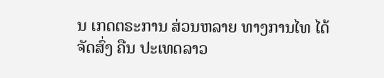ນ ເກດຕຣະການ ສ່ວນຫລາຍ ທາງການໄທ ໄດ້ຈັດສົ່ງ ຄືນ ປະເທດລາວ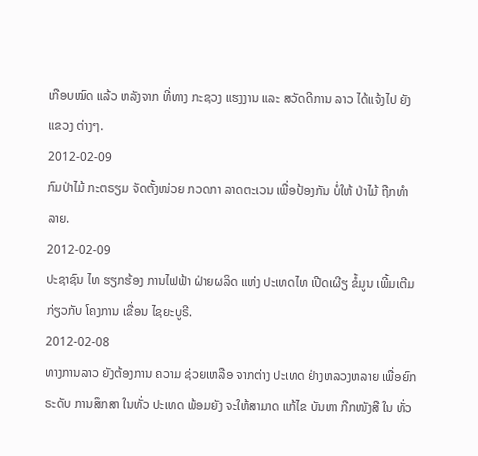ເກືອບໝົດ ແລ້ວ ຫລັງຈາກ ທີ່ທາງ ກະຊວງ ແຮງງານ ແລະ ສວັດດີການ ລາວ ໄດ້ແຈ້ງໄປ ຍັງແຂວງ ຕ່າງໆ.
2012-02-09
ກົມປ່າໄມ້ ກະຕຣຽມ ຈັດຕັ້ງໜ່ວຍ ກວດກາ ລາດຕະເວນ ເພື່ອປ້ອງກັນ ບໍ່ໃຫ້ ປ່າໄມ້ ຖືກທໍາລາຍ.
2012-02-09
ປະຊາຊົນ ໄທ ຮຽກຮ້ອງ ການໄຟຟ້າ ຝ່າຍຜລິດ ແຫ່ງ ປະເທດໄທ ເປີດເຜີຽ ຂໍ້ມູນ ເພີ້ມເຕີມ ກ່ຽວກັບ ໂຄງການ ເຂື່ອນ ໄຊຍະບູຣີ.
2012-02-08
ທາງການລາວ ຍັງຕ້ອງການ ຄວາມ ຊ່ວຍເຫລືອ ຈາກຕ່າງ ປະເທດ ຢ່າງຫລວງຫລາຍ ເພື່ອຍົກ ຣະດັບ ການສຶກສາ ໃນທັ່ວ ປະເທດ ພ້ອມຍັງ ຈະໃຫ້ສາມາດ ແກ້ໄຂ ບັນຫາ ກືກໜັງສື ໃນ ທັ່ວ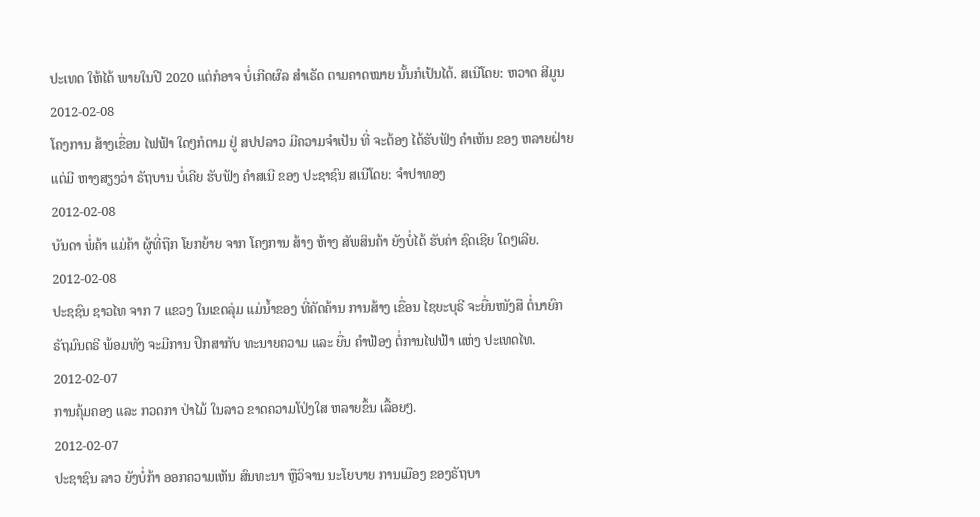ປະເທດ ໃຫ້ໄດ້ ພາຍໃນປີ 2020 ແຕ່ກໍອາຈ ບໍ່ເກີດຜົລ ສຳເຣັດ ຕາມຄາດໝາຍ ນັ້ນກໍເປ້ນໄດ້. ສເນີໂດຍ: ຫວາດ ສີມູນ
2012-02-08
ໂຄງການ ສ້າງເຂື່ອນ ໄຟຟ້າ ໃດໆກໍຕາມ ຢູ່ ສປປລາວ ມີຄວາມຈໍາເປັນ ທີ່ ຈະຕ້ອງ ໄດ້ຮັບຟັງ ຄໍາເຫັນ ຂອງ ຫລາຍຝ່າຍ ແຕ່ມີ ຫາງສຽງວ່າ ຣັຖບານ ບໍ່ເຄີຍ ຮັບຟັງ ຄໍາສເນີ ຂອງ ປະຊາຊົນ ສເນີໂດຍ: ຈໍາປາທອງ
2012-02-08
ບັນດາ ພໍ່ຄ້າ ແມ່ຄ້າ ຜູ້ທີ່ຖືກ ໂຍກຍ້າຍ ຈາກ ໂຄງການ ສ້າງ ຫ້າງ ສັພສິນຄ້າ ຍັງບໍ່ໄດ້ ຮັບຄ່າ ຊົດເຊີຍ ໃດໆເລີຍ.
2012-02-08
ປະຊຊົນ ຊາວໄທ ຈາກ 7 ແຂວງ ໃນເຂດລຸ່ມ ແມ່ນໍ້າຂອງ ທີ່ຄັດຄ້ານ ການສ້າງ ເຂື່ອນ ໄຊຍະບຸຣີ ຈະຍື່ນໜັງສື ຕໍ່ນາຍົກ ຣັຖມົນຕຣີ ພ້ອມທັງ ຈະມີການ ປຶກສາກັບ ທະນາຍຄວາມ ແລະ ຍື່ນ ຄໍາຟ້ອງ ຕໍ່ການໄຟຟ້າ ແຫ່ງ ປະເທດໄທ.
2012-02-07
ການຄຸ້ມຄອງ ແລະ ກວດກາ ປ່າໄມ້ ໃນລາວ ຂາດຄວາມໂປ່ງໃສ ຫລາຍຂຶ້ນ ເລື້ອຍໆ.
2012-02-07
ປະຊາຊົນ ລາວ ຍັງບໍ່ກ້າ ອອກຄວາມເຫັນ ສົນທະນາ ຫຼືວິຈານ ນະໂຍບາຍ ການເມືອງ ຂອງຣັຖບາ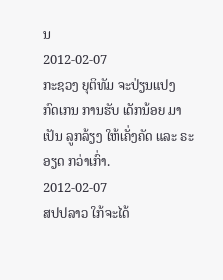ນ
2012-02-07
ກະຊວງ ຍຸຕິທັມ ຈະປ່ຽນແປງ ກົດເກນ ການຮັບ ເດັກນ້ອຍ ມາເປັນ ລູກລ້ຽງ ໃຫ້ເຄັ່ງຄັດ ແລະ ຣະອຽດ ກວ່າເກົ່າ.
2012-02-07
ສປປລາວ ໃກ້ຈະໄດ້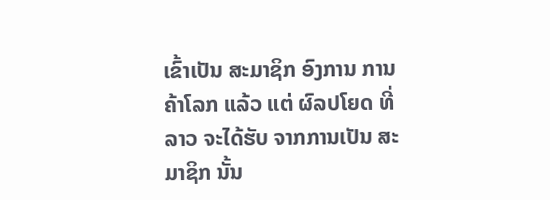ເຂົ້າເປັນ ສະມາຊິກ ອົງການ ການຄ້າໂລກ ແລ້ວ ແຕ່ ຜົລປໂຍດ ທີ່ລາວ ຈະໄດ້ຮັບ ຈາກການເປັນ ສະມາຊິກ ນັ້ນ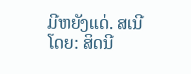ມີຫຍັງແດ່. ສເນີໂດຍ: ສິດນີ